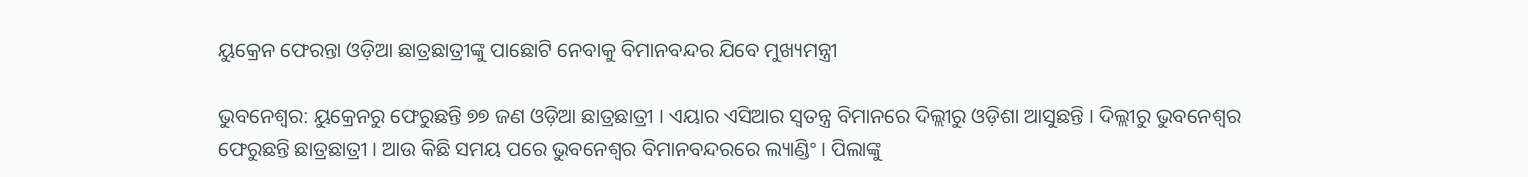ୟୁକ୍ରେନ ଫେରନ୍ତା ଓଡ଼ିଆ ଛାତ୍ରଛାତ୍ରୀଙ୍କୁ ପାଛୋଟି ନେବାକୁ ବିମାନବନ୍ଦର ଯିବେ ମୁଖ୍ୟମନ୍ତ୍ରୀ

ଭୁବନେଶ୍ୱର: ୟୁକ୍ରେନରୁ ଫେରୁଛନ୍ତି ୭୭ ଜଣ ଓଡ଼ିଆ ଛାତ୍ରଛାତ୍ରୀ । ଏୟାର ଏସିଆର ସ୍ବତନ୍ତ୍ର ବିମାନରେ ଦିଲ୍ଲୀରୁ ଓଡ଼ିଶା ଆସୁଛନ୍ତି । ଦିଲ୍ଲୀରୁ ଭୁବନେଶ୍ବର ଫେରୁଛନ୍ତି ଛାତ୍ରଛାତ୍ରୀ । ଆଉ କିଛି ସମୟ ପରେ ଭୁବନେଶ୍ବର ବିମାନବନ୍ଦରରେ ଲ୍ୟାଣ୍ଡିଂ । ପିଲାଙ୍କୁ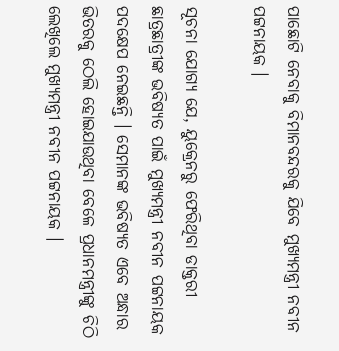ପାଛୋଟି ନେବାକୁ ବିମାନବନ୍ଦରକୁ ଯିବେ ମୁଖ୍ୟମନ୍ତ୍ରୀ ନବୀନ ପଟ୍ଟନାୟକ ।

ସୂଚନା ଯୋଗ୍ୟ ଯେ, ୟୁକ୍ରେନରୁ ଫେରିଥିବା ଡାକ୍ତରୀ ଛାତ୍ରଛାତ୍ରୀଙ୍କ ଭବିଷ୍ୟତ ପାଇଁ ମୁଖ୍ୟମନ୍ତ୍ରୀ ନବୀନ ପଟ୍ଟନାୟକ ପଦକ୍ଷେପ ନେଇଛନ୍ତି । ସେମାନଙ୍କ ଭବିଷ୍ୟତ ଏବେ ଅନ୍ଧାର ଭିତରକୁ ଠେଲି ହୋଇଯାଉଥିବା ବେଳେ ପ୍ରଧାନମନ୍ତ୍ରୀଙ୍କୁ ଚିଠି ଲେଖିଲେ ମୁଖ୍ୟମନ୍ତ୍ରୀ ନବୀନ ପଟ୍ଟନାୟକ ।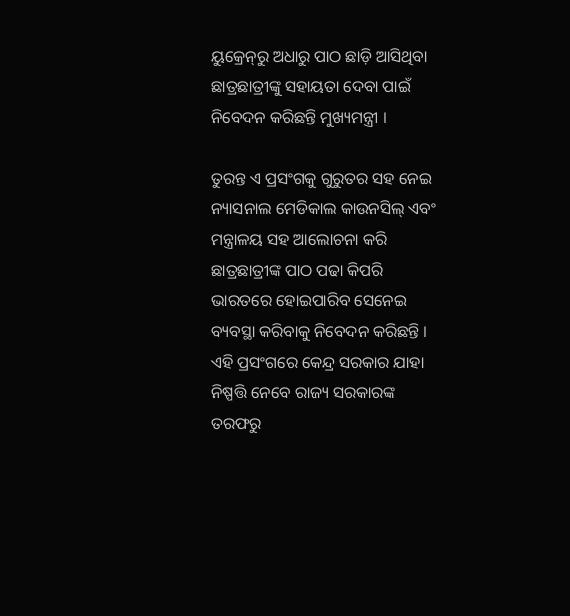ୟୁକ୍ରେନ୍‌ରୁ ଅଧାରୁ ପାଠ ଛାଡ଼ି ଆସିଥିବା ଛାତ୍ରଛାତ୍ରୀଙ୍କୁ ସହାୟତା ଦେବା ପାଇଁ ନିବେଦନ କରିଛନ୍ତି ମୁଖ୍ୟମନ୍ତ୍ରୀ ।

ତୁରନ୍ତ ଏ ପ୍ରସଂଗକୁ ଗୁରୁତର ସହ ନେଇ ନ୍ୟାସନାଲ ମେଡିକାଲ କାଉନସିଲ୍‌ ଏବଂ ମନ୍ତ୍ରାଳୟ ସହ ଆଲୋଚନା କରି ଛାତ୍ରଛାତ୍ରୀଙ୍କ ପାଠ ପଢା କିପରି ଭାରତରେ ହୋଇପାରିବ ସେନେଇ ବ୍ୟବସ୍ଥା କରିବାକୁ ନିବେଦନ କରିଛନ୍ତି । ଏହି ପ୍ରସଂଗରେ କେନ୍ଦ୍ର ସରକାର ଯାହା ନିଷ୍ପତ୍ତି ନେବେ ରାଜ୍ୟ ସରକାରଙ୍କ ତରଫରୁ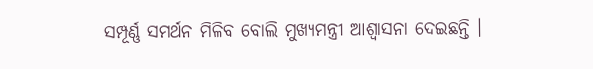ସମ୍ପୂର୍ଣ୍ଣ ସମର୍ଥନ ମିଳିବ ବୋଲି ମୁଖ୍ୟମନ୍ତ୍ରୀ ଆଶ୍ବାସନା ଦେଇଛନ୍ତି ।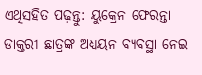ଏଥିସହିତ ପଢ଼ନ୍ତୁ: ୟୁକ୍ରେନ ଫେରନ୍ତା ଡାକ୍ତରୀ ଛାତ୍ରଙ୍କ ଅଧ୍ୟୟନ ବ୍ୟବସ୍ଥା ନେଇ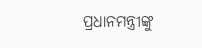ପ୍ରଧାନମନ୍ତ୍ରୀଙ୍କୁ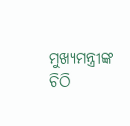ମୁଖ୍ୟମନ୍ତ୍ରୀଙ୍କ ଚିଠି